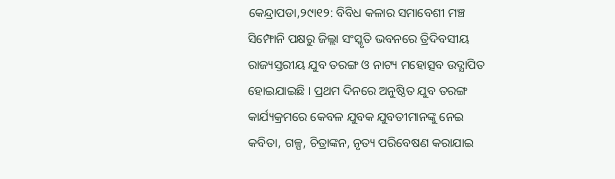କେନ୍ଦ୍ରାପଡା,୨୯ା୧୨: ବିବିଧ କଳାର ସମାବେଶୀ ମଞ୍ଚ ସିମ୍ଫୋନି ପକ୍ଷରୁ ଜିଲ୍ଲା ସଂସ୍କୃତି ଭବନରେ ତ୍ରିଦିବସୀୟ ରାଜ୍ୟସ୍ତରୀୟ ଯୁବ ତରଙ୍ଗ ଓ ନାଟ୍ୟ ମହୋତ୍ସବ ଉଦ୍ଯାପିତ ହୋଇଯାଇଛି । ପ୍ରଥମ ଦିନରେ ଅନୁଷ୍ଠିତ ଯୁବ ତରଙ୍ଗ କାର୍ଯ୍ୟକ୍ରମରେ କେବଳ ଯୁବକ ଯୁବତୀମାନଙ୍କୁ ନେଇ କବିତା, ଗଳ୍ପ, ଚିତ୍ରାଙ୍କନ, ନୃତ୍ୟ ପରିବେଷଣ କରାଯାଇ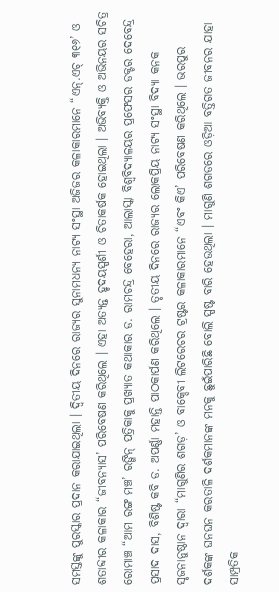ସମସ୍ତଙ୍କୁ ପୁରସ୍କାର ପ୍ରଦାନ କରାଯାଇଥିଲା । ଦ୍ୱିତୀୟ ଦିନରେ ରାଜ୍ୟର ସୁନାମଧନ୍ୟ ନାଟ୍ୟ ସଂସ୍ଥା ଅଜିଜର କଳାକାରମାନେ “ଏନ୍.ଏଚ୍ ୩୧୬’ ଓ ଶତାବ୍ଦୀର କଳାକାର “ଜୀବନ୍ୟାସ’ ପରିବେଷଣ କରିଥିଲେ । ଏହା ଅତ୍ୟନ୍ତ ହୃଦୟସ୍ପର୍ଶୀ ଓ ଚିତାକର୍ଷକ ହୋଇଥିଲା । ଅଭିବ୍ୟକ୍ତି ଓ ଅଭିନୟର ସଚିତ୍ର ରୋମାଞ୍ଚ “ଆମ ରଙ୍ଗ ମଞ୍ଚ’ ରଙ୍ଗିନ୍ ପତ୍ରିକାକୁ ପ୍ରଖ୍ୟାତ କଥାକାର ଡ. ରାମଚନ୍ଦ୍ର ବେହେରା, ଆଲାସ୍କା ବିଶ୍ୱବିଦ୍ୟାଳୟର ପ୍ରଫେସର ଡକ୍ଟର ଦେବେନ୍ଦ୍ର ପ୍ରସାଦ ଦାସ, ବିଶିଷ୍ଟ କବି ଡ. ଅପର୍ଣ୍ଣା ମହାନ୍ତି ପାଠକାର୍ପଣ କରିଥିଲେ । ତୃତୀୟ ଦିନରେ ରାଜ୍ୟର ଲୋକପ୍ରିୟ ନାଟ୍ୟ ସଂସ୍ଥା ବିଦ୍ୟା କନକ ସୃଜନାନୁଷ୍ଠାନ ଦ୍ୱାରା “ମାଗୁଣିର ଶଗଡ଼’ ଓ ବାକ୍ଦେବୀ ଲିଟରେଚର ଟ୍ରଷ୍ଟର କଳାକାରମାନେ “ଏବଂ କିଏ’ ପରିବେଷଣ କରିଥିଲେ । ଭରପୁର ଦର୍ଶକଙ୍କ ଘନଘନ କରତାଳି ଦର୍ଶକମାନଙ୍କ ମନକୁ ଛୁଇଁପାରିଛି ବୋଲି ସ୍ପଷ୍ଟ ବାରି ହେଉଥିଲା । ମାଗୁଣି ଶଗଡରେ ଓଡ଼ିଆ ବତ୍ତିଗତ ଜୀବନର ଯାହା ସାମ୍ପ୍ରତିକ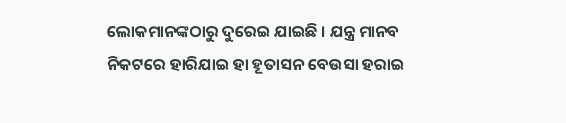ଲୋକମାନଙ୍କଠାରୁ ଦୁରେଇ ଯାଇଛି । ଯନ୍ତ୍ର ମାନବ ନିକଟରେ ହାରିଯାଇ ହା ହୂତାସନ ବେଉସା ହରାଇ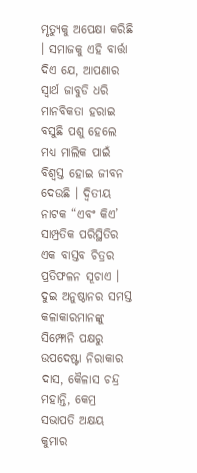ମୃତ୍ୟୁକୁ ଅପେକ୍ଷା କରିଛି । ସମାଜକୁ ଏହି ବାର୍ତ୍ତା ଦିଏ ଯେ, ଆପଣାର ସ୍ୱାର୍ଥ ଜାବୁଡି ଧରି ମାନବିକତା ହରାଇ ବସୁଛି ପଶୁ ହେଲେ ମଧ୍ୟ ମାଲିକ ପାଇଁ ବିଶ୍ୱସ୍ତ ହୋଇ ଜୀବନ ଦେଉଛି । ଦ୍ୱିତୀୟ ନାଟକ “ଏବଂ କିଏ’ ସାମ୍ପ୍ରତିକ ପରିସ୍ଥିତିର ଏକ ବାସ୍ତବ ଚିତ୍ରର ପ୍ରତିଫଳନ ସୂଚାଏ । ଦୁଇ ଅନୁଷ୍ଠାନର ସମସ୍ତ କଳାକାରମାନଙ୍କୁ ସିମ୍ଫୋନି ପକ୍ଷରୁ ଉପଦେଷ୍ଟା ନିରାକାର ଦାସ, କୈଳାସ ଚନ୍ଦ୍ର ମହାନ୍ତି, କେମ୍ର ସଭାପତି ଅକ୍ଷୟ କୁମାର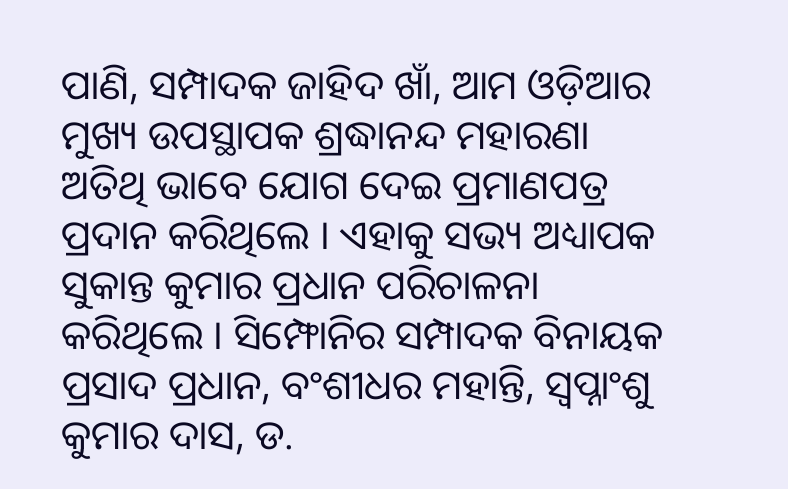ପାଣି, ସମ୍ପାଦକ ଜାହିଦ ଖାଁ, ଆମ ଓଡ଼ିଆର ମୁଖ୍ୟ ଉପସ୍ଥାପକ ଶ୍ରଦ୍ଧାନନ୍ଦ ମହାରଣା ଅତିଥି ଭାବେ ଯୋଗ ଦେଇ ପ୍ରମାଣପତ୍ର ପ୍ରଦାନ କରିଥିଲେ । ଏହାକୁ ସଭ୍ୟ ଅଧ୍ୟାପକ ସୁକାନ୍ତ କୁମାର ପ୍ରଧାନ ପରିଚାଳନା କରିଥିଲେ । ସିମ୍ଫୋନିର ସମ୍ପାଦକ ବିନାୟକ ପ୍ରସାଦ ପ୍ରଧାନ, ବଂଶୀଧର ମହାନ୍ତି, ସ୍ୱପ୍ନାଂଶୁ କୁମାର ଦାସ, ଡ.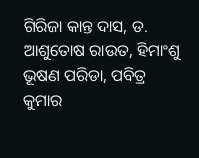ଗିରିଜା କାନ୍ତ ଦାସ, ଡ. ଆଶୁତୋଷ ରାଉତ, ହିମାଂଶୁ ଭୂଷଣ ପରିଡା, ପବିତ୍ର କୁମାର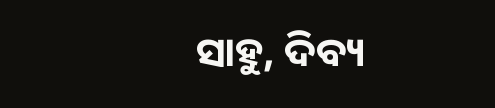ସାହୁ, ଦିବ୍ୟ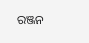ରଞ୍ଜନ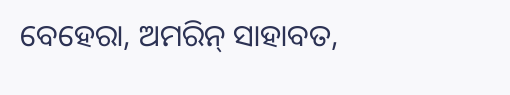ବେହେରା, ଅମରିନ୍ ସାହାବତ,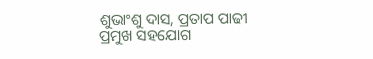ଶୁଭାଂଶୁ ଦାସ, ପ୍ରତାପ ପାଢୀ ପ୍ରମୁଖ ସହଯୋଗ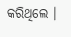କରିଥିଲେ ।